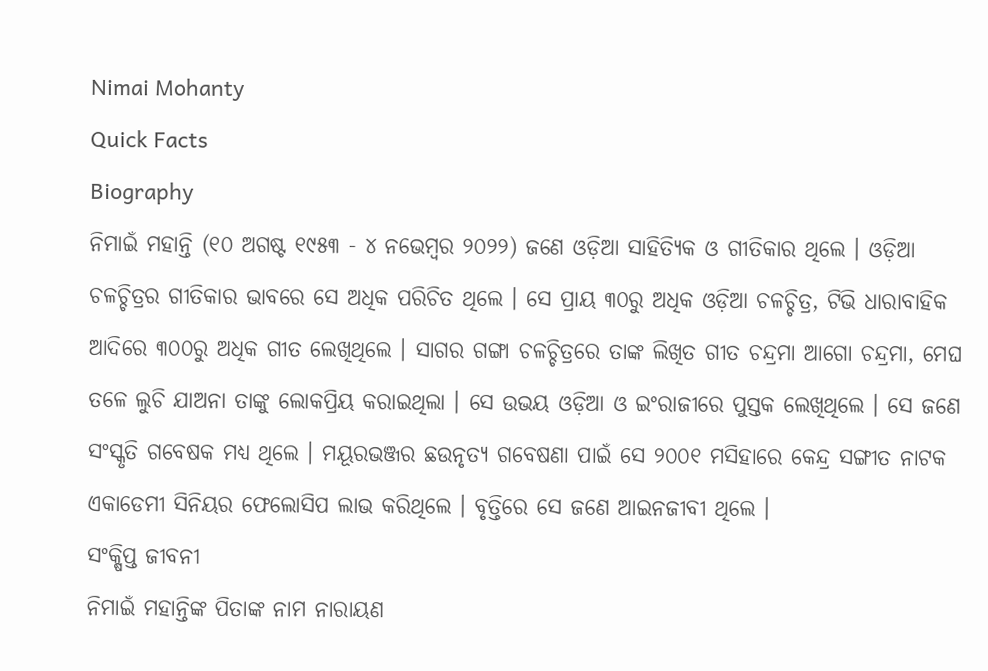Nimai Mohanty
Quick Facts
Biography
ନିମାଇଁ ମହାନ୍ତି (୧୦ ଅଗଷ୍ଟ ୧୯୫୩ - ୪ ନଭେମ୍ବର ୨୦୨୨) ଜଣେ ଓଡ଼ିଆ ସାହିତ୍ୟିକ ଓ ଗୀତିକାର ଥିଲେ । ଓଡ଼ିଆ ଚଳଚ୍ଚିତ୍ରର ଗୀତିକାର ଭାବରେ ସେ ଅଧିକ ପରିଚିତ ଥିଲେ । ସେ ପ୍ରାୟ ୩୦ରୁ ଅଧିକ ଓଡ଼ିଆ ଚଳଚ୍ଚିତ୍ର, ଟିଭି ଧାରାବାହିକ ଆଦିରେ ୩୦୦ରୁ ଅଧିକ ଗୀତ ଲେଖିଥିଲେ । ସାଗର ଗଙ୍ଗା ଚଳଚ୍ଚିତ୍ରରେ ତାଙ୍କ ଲିଖିତ ଗୀତ ଚନ୍ଦ୍ରମା ଆଗୋ ଚନ୍ଦ୍ରମା, ମେଘ ତଳେ ଲୁଚି ଯାଅନା ତାଙ୍କୁ ଲୋକପ୍ରିୟ କରାଇଥିଲା । ସେ ଉଭୟ ଓଡ଼ିଆ ଓ ଇଂରାଜୀରେ ପୁସ୍ତକ ଲେଖିଥିଲେ । ସେ ଜଣେ ସଂସ୍କୃତି ଗବେଷକ ମଧ୍ୟ ଥିଲେ । ମୟୂରଭଞ୍ଜର ଛଉନୃତ୍ୟ ଗବେଷଣା ପାଇଁ ସେ ୨୦୦୧ ମସିହାରେ କେନ୍ଦ୍ର ସଙ୍ଗୀତ ନାଟକ ଏକାଡେମୀ ସିନିୟର ଫେଲୋସିପ ଲାଭ କରିଥିଲେ । ବୃତ୍ତିରେ ସେ ଜଣେ ଆଇନଜୀବୀ ଥିଲେ ।
ସଂକ୍ଷିପ୍ତ ଜୀବନୀ
ନିମାଇଁ ମହାନ୍ତିଙ୍କ ପିତାଙ୍କ ନାମ ନାରାୟଣ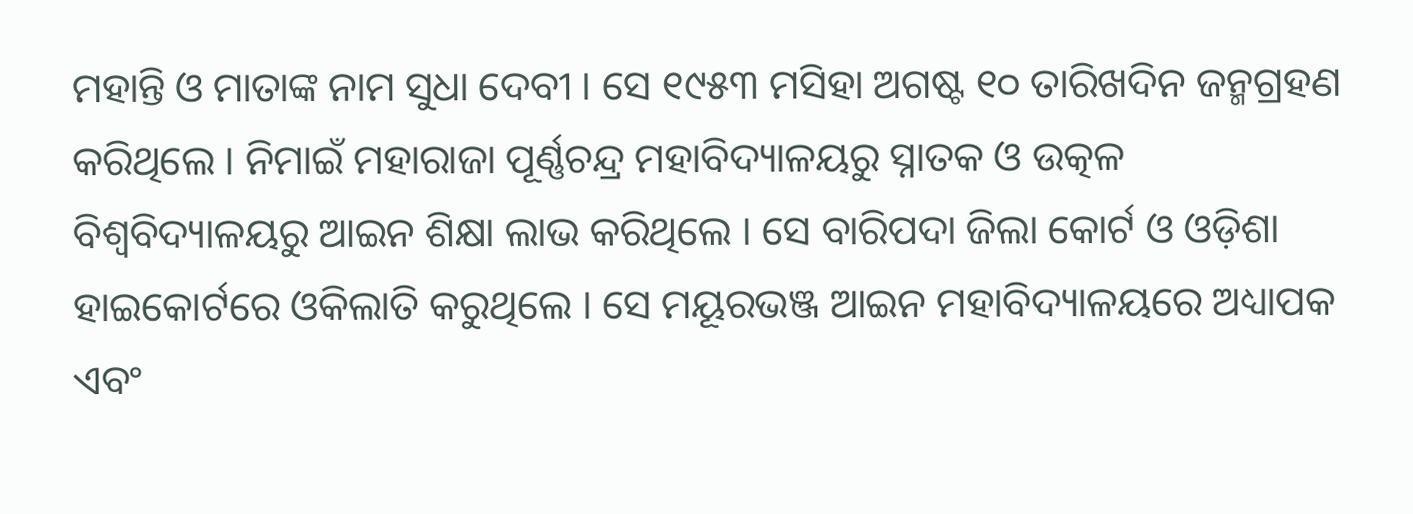ମହାନ୍ତି ଓ ମାତାଙ୍କ ନାମ ସୁଧା ଦେବୀ । ସେ ୧୯୫୩ ମସିହା ଅଗଷ୍ଟ ୧୦ ତାରିଖଦିନ ଜନ୍ମଗ୍ରହଣ କରିଥିଲେ । ନିମାଇଁ ମହାରାଜା ପୂର୍ଣ୍ଣଚନ୍ଦ୍ର ମହାବିଦ୍ୟାଳୟରୁ ସ୍ନାତକ ଓ ଉତ୍କଳ ବିଶ୍ୱବିଦ୍ୟାଳୟରୁ ଆଇନ ଶିକ୍ଷା ଲାଭ କରିଥିଲେ । ସେ ବାରିପଦା ଜିଲା କୋର୍ଟ ଓ ଓଡ଼ିଶା ହାଇକୋର୍ଟରେ ଓକିଲାତି କରୁଥିଲେ । ସେ ମୟୂରଭଞ୍ଜ ଆଇନ ମହାବିଦ୍ୟାଳୟରେ ଅଧ୍ୟାପକ ଏବଂ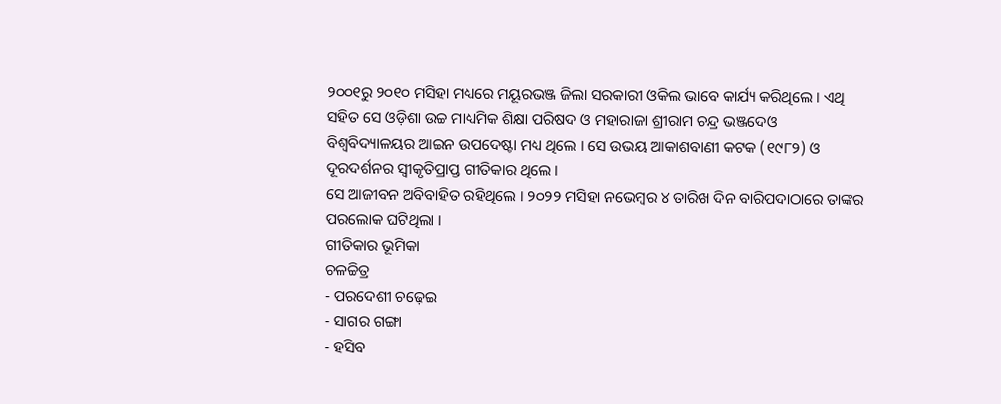୨୦୦୧ରୁ ୨୦୧୦ ମସିହା ମଧ୍ୟରେ ମୟୂରଭଞ୍ଜ ଜିଲା ସରକାରୀ ଓକିଲ ଭାବେ କାର୍ଯ୍ୟ କରିଥିଲେ । ଏଥି ସହିତ ସେ ଓଡ଼ିଶା ଉଚ୍ଚ ମାଧ୍ୟମିକ ଶିକ୍ଷା ପରିଷଦ ଓ ମହାରାଜା ଶ୍ରୀରାମ ଚନ୍ଦ୍ର ଭଞ୍ଜଦେଓ ବିଶ୍ୱବିଦ୍ୟାଳୟର ଆଇନ ଉପଦେଷ୍ଟା ମଧ୍ୟ ଥିଲେ । ସେ ଉଭୟ ଆକାଶବାଣୀ କଟକ (୧୯୮୨) ଓ ଦୂରଦର୍ଶନର ସ୍ୱୀକୃତିପ୍ରାପ୍ତ ଗୀତିକାର ଥିଲେ ।
ସେ ଆଜୀବନ ଅବିବାହିତ ରହିଥିଲେ । ୨୦୨୨ ମସିହା ନଭେମ୍ବର ୪ ତାରିଖ ଦିନ ବାରିପଦାଠାରେ ତାଙ୍କର ପରଲୋକ ଘଟିଥିଲା ।
ଗୀତିକାର ଭୂମିକା
ଚଳଚ୍ଚିତ୍ର
- ପରଦେଶୀ ଚଢ଼େଇ
- ସାଗର ଗଙ୍ଗା
- ହସିବ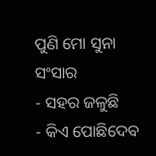ପୁଣି ମୋ ସୁନା ସଂସାର
- ସହର ଜଳୁଛି
- କିଏ ପୋଛିଦେବ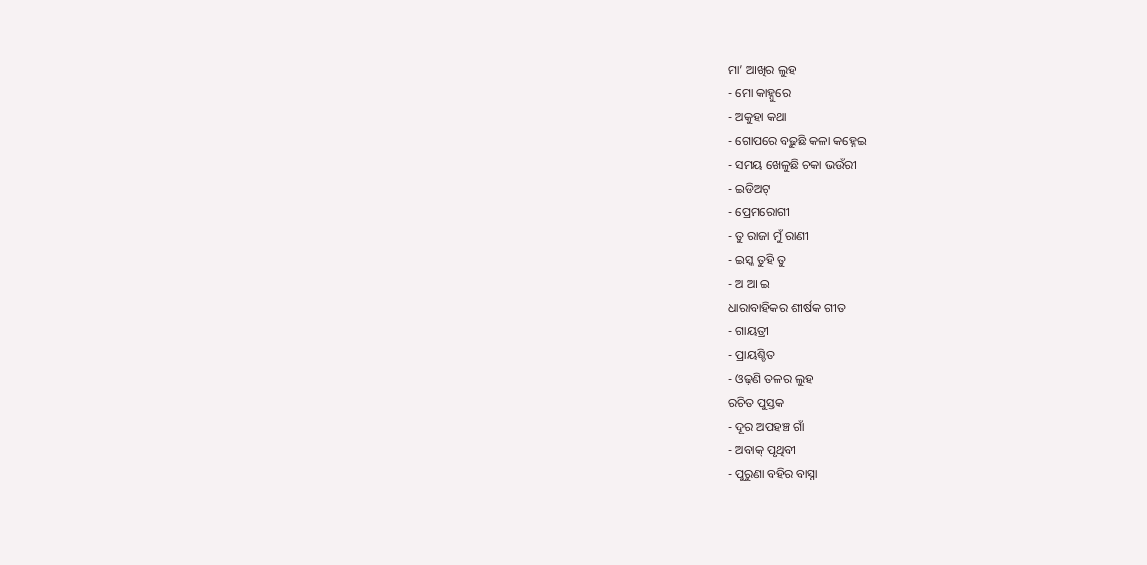ମା’ ଆଖିର ଲୁହ
- ମୋ କାହ୍ନୁରେ
- ଅକୁହା କଥା
- ଗୋପରେ ବଢ଼ୁଛି କଳା କହ୍ନେଇ
- ସମୟ ଖେଳୁଛି ଚକା ଭଉଁରୀ
- ଇଡିଅଟ୍
- ପ୍ରେମରୋଗୀ
- ତୁ ରାଜା ମୁଁ ରାଣୀ
- ଇସ୍କ ତୁହି ତୁ
- ଅ ଆ ଇ
ଧାରାବାହିକର ଶୀର୍ଷକ ଗୀତ
- ଗାୟତ୍ରୀ
- ପ୍ରାୟଶ୍ଚିତ
- ଓଢ଼ଣି ତଳର ଲୁହ
ରଚିତ ପୁସ୍ତକ
- ଦୂର ଅପହଞ୍ଚ ଗାଁ
- ଅବାକ୍ ପୃଥିବୀ
- ପୁରୁଣା ବହିର ବାସ୍ନା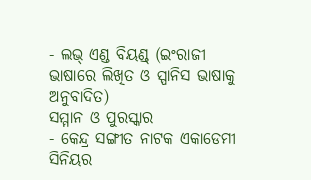- ଲଭ୍ ଏଣ୍ଡ ବିୟଣ୍ଡ୍ (ଇଂରାଜୀ ଭାଷାରେ ଲିଖିତ ଓ ସ୍ପାନିସ ଭାଷାକୁ ଅନୁବାଦିତ)
ସମ୍ମାନ ଓ ପୁରସ୍କାର
- କେନ୍ଦ୍ର ସଙ୍ଗୀତ ନାଟକ ଏକାଡେମୀ ସିନିୟର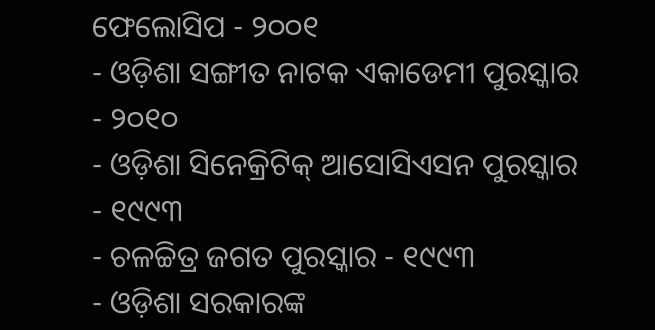ଫେଲୋସିପ - ୨୦୦୧
- ଓଡ଼ିଶା ସଙ୍ଗୀତ ନାଟକ ଏକାଡେମୀ ପୁରସ୍କାର - ୨୦୧୦
- ଓଡ଼ିଶା ସିନେକ୍ରିଟିକ୍ ଆସୋସିଏସନ ପୁରସ୍କାର - ୧୯୯୩
- ଚଳଚ୍ଚିତ୍ର ଜଗତ ପୁରସ୍କାର - ୧୯୯୩
- ଓଡ଼ିଶା ସରକାରଙ୍କ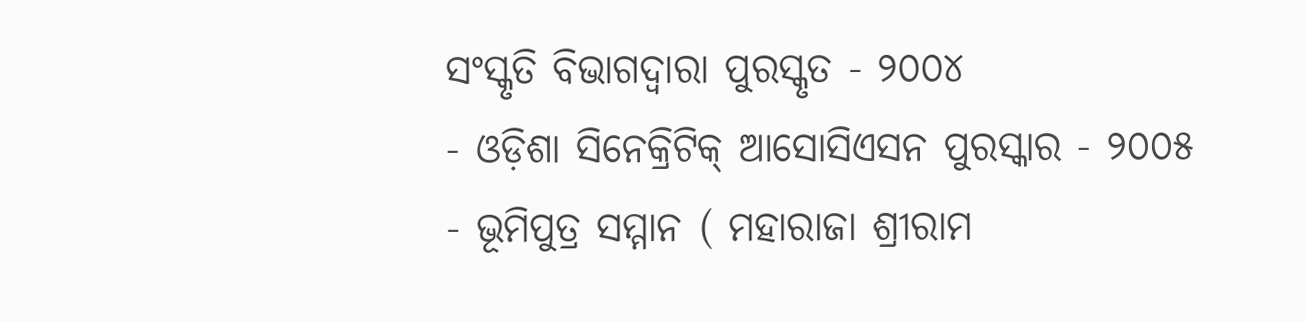ସଂସ୍କୃତି ବିଭାଗଦ୍ୱାରା ପୁରସ୍କୃତ - ୨୦୦୪
- ଓଡ଼ିଶା ସିନେକ୍ରିଟିକ୍ ଆସୋସିଏସନ ପୁରସ୍କାର - ୨୦୦୫
- ଭୂମିପୁତ୍ର ସମ୍ମାନ ( ମହାରାଜା ଶ୍ରୀରାମ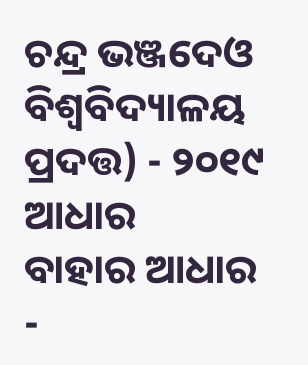ଚନ୍ଦ୍ର ଭଞ୍ଜଦେଓ ବିଶ୍ୱବିଦ୍ୟାଳୟ ପ୍ରଦତ୍ତ) - ୨୦୧୯
ଆଧାର
ବାହାର ଆଧାର
-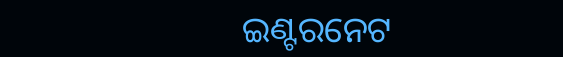ଇଣ୍ଟରନେଟ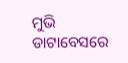ମୁଭି ଡାଟାବେସରେ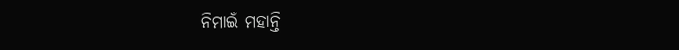ନିମାଇଁ ମହାନ୍ତି